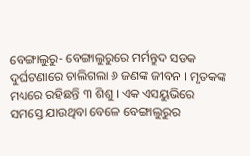ବେଙ୍ଗାଲୁରୁ- ବେଙ୍ଗାଲୁରୁରେ ମର୍ମନ୍ତୁଦ ସଡକ ଦୁର୍ଘଟଣାରେ ଚାଲିଗଲା ୬ ଜଣଙ୍କ ଜୀବନ । ମୃତକଙ୍କ ମଧ୍ୟରେ ରହିଛନ୍ତି ୩ ଶିଶୁ । ଏକ ଏସୟୁଭିରେ ସମସ୍ତେ ଯାଉଥିବା ବେଳେ ବେଙ୍ଗାଲୁରୁର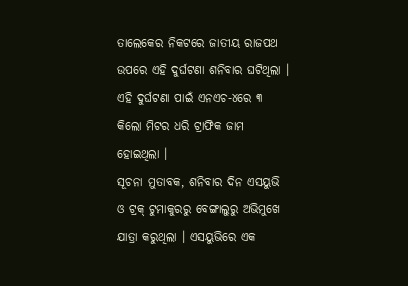ତାଲେକେର ନିକଟରେ ଜାତୀୟ ରାଜପଥ ଉପରେ ଏହି ଦୁର୍ଘଟଣା ଶନିବାର ଘଟିଥିଲା । ଏହି ଦୁର୍ଘଟଣା ପାଇଁ ଏନଏଚ-୪ରେ ୩ କିଲୋ ମିଟର ଧରି ଟ୍ରାଫିକ ଜାମ ହୋଇଥିଲା ।
ସୂଚନା ମୁତାବକ, ଶନିବାର ଦିନ ଏସୟୁଭି ଓ ଟ୍ରକ୍ ଟୁମାକୁରରୁ ବେଙ୍ଗାଲୁରୁ ଅଭିମୁଖେ ଯାତ୍ରା କରୁଥିଲା । ଏସୟୁଭିରେ ଏକ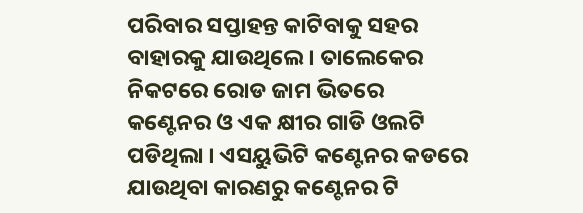ପରିବାର ସପ୍ତାହନ୍ତ କାଟିବାକୁ ସହର ବାହାରକୁ ଯାଉଥିଲେ । ତାଲେକେର ନିକଟରେ ରୋଡ ଜାମ ଭିତରେ କଣ୍ଟେନର ଓ ଏକ କ୍ଷୀର ଗାଡି ଓଲଟି ପଡିଥିଲା । ଏସୟୁଭିଟି କଣ୍ଟେନର କଡରେ ଯାଉଥିବା କାରଣରୁ କଣ୍ଟେନର ଟି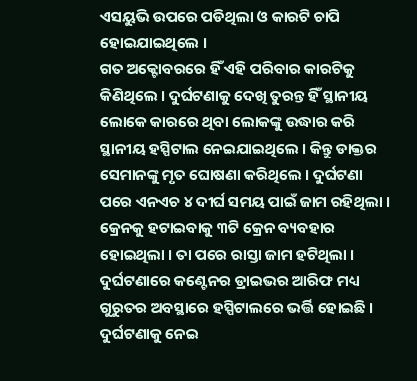ଏସୟୁଭି ଉପରେ ପଡିଥିଲା ଓ କାରଟି ଚାପି ହୋଇଯାଇଥିଲେ ।
ଗତ ଅକ୍ଟୋବରରେ ହିଁ ଏହି ପରିବାର କାରଟିକୁ କିଣିଥିଲେ । ଦୁର୍ଘଟଣାକୁ ଦେଖି ତୁରନ୍ତ ହିଁ ସ୍ଥାନୀୟ ଲୋକେ କାରରେ ଥିବା ଲୋକଙ୍କୁ ଉଦ୍ଧାର କରି ସ୍ଥାନୀୟ ହସ୍ପିଟାଲ ନେଇଯାଇଥିଲେ । କିନ୍ତୁ ଡାକ୍ତର ସେମାନଙ୍କୁ ମୃତ ଘୋଷଣା କରିଥିଲେ । ଦୁର୍ଘଟଣା ପରେ ଏନଏଚ ୪ ଦୀର୍ଘ ସମୟ ପାଇଁ ଜାମ ରହିଥିଲା । କ୍ରେନକୁ ହଟାଇବାକୁ ୩ଟି କ୍ରେନ ବ୍ୟବହାର ହୋଇଥିଲା । ତା ପରେ ରାସ୍ତା ଜାମ ହଟିଥିଲା ।
ଦୁର୍ଘଟଣାରେ କଣ୍ଟେନର ଡ୍ରାଇଭର ଆରିଫ ମଧ୍ୟ ଗୁରୁତର ଅବସ୍ଥାରେ ହସ୍ପିଟାଲରେ ଭର୍ତ୍ତି ହୋଇଛି । ଦୁର୍ଘଟଣାକୁ ନେଇ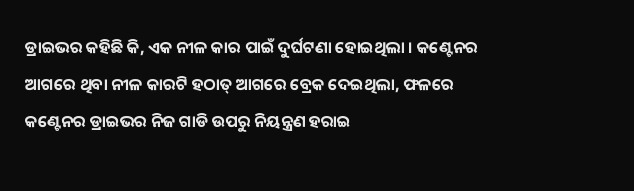ଡ୍ରାଇଭର କହିଛି କି, ଏକ ନୀଳ କାର ପାଇଁ ଦୁର୍ଘଟଣା ହୋଇଥିଲା । କଣ୍ଟେନର ଆଗରେ ଥିବା ନୀଳ କାରଟି ହଠାତ୍ ଆଗରେ ବ୍ରେକ ଦେଇଥିଲା, ଫଳରେ କଣ୍ଟେନର ଡ୍ରାଇଭର ନିଜ ଗାଡି ଉପରୁ ନିୟନ୍ତ୍ରଣ ହରାଇ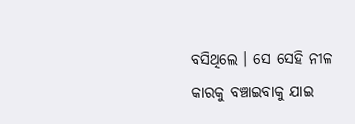ବସିଥିଲେ । ସେ ସେହି ନୀଳ କାରକୁ ବଞ୍ଚାଇବାକୁ ଯାଇ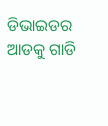ଡିଭାଇଡର ଆଡକୁ ଗାଡି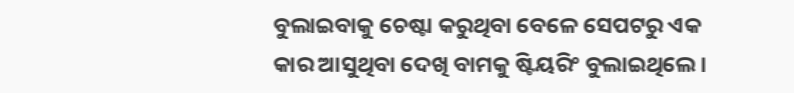ବୁଲାଇବାକୁ ଚେଷ୍ଟା କରୁଥିବା ବେଳେ ସେପଟରୁ ଏକ କାର ଆସୁଥିବା ଦେଖି ବାମକୁ ଷ୍ଟିୟରିଂ ବୁଲାଇଥିଲେ ।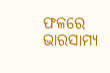ଫଳରେ ଭାରସାମ୍ୟ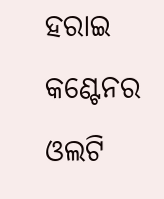ହରାଇ କଣ୍ଟେନର ଓଲଟି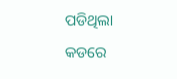ପଡିଥିଲା କଡରେ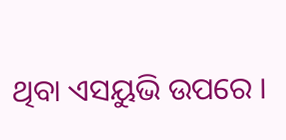ଥିବା ଏସୟୁଭି ଉପରେ ।